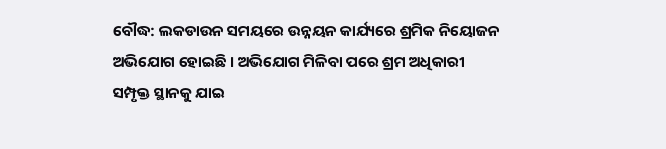ବୌଦ୍ଧ: ଲକଡାଉନ ସମୟରେ ଉନ୍ନୟନ କାର୍ଯ୍ୟରେ ଶ୍ରମିକ ନିୟୋଜନ ଅଭିଯୋଗ ହୋଇଛି । ଅଭିଯୋଗ ମିଳିବା ପରେ ଶ୍ରମ ଅଧିକାରୀ ସମ୍ପୃକ୍ତ ସ୍ଥାନକୁ ଯାଇ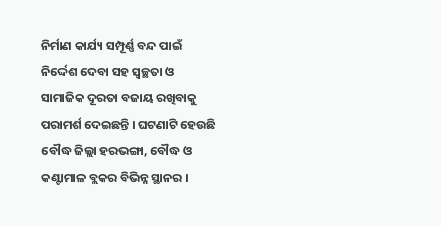ନିର୍ମାଣ କାର୍ଯ୍ୟ ସମ୍ପୂର୍ଣ୍ଣ ବନ୍ଦ ପାଇଁ ନିର୍ଦ୍ଦେଶ ଦେବା ସହ ସ୍ବଚ୍ଛତା ଓ ସାମାଜିକ ଦୂରତା ବଜାୟ ରଖିବାକୁ ପରାମର୍ଶ ଦେଇଛନ୍ତି । ଘଟଣାଟି ହେଉଛି ବୌଦ୍ଧ ଜିଲ୍ଲା ହରଭଙ୍ଗା, ବୌଦ୍ଧ ଓ କଣ୍ଟାମାଳ ବ୍ଲକର ବିଭିନ୍ନ ସ୍ଥାନର ।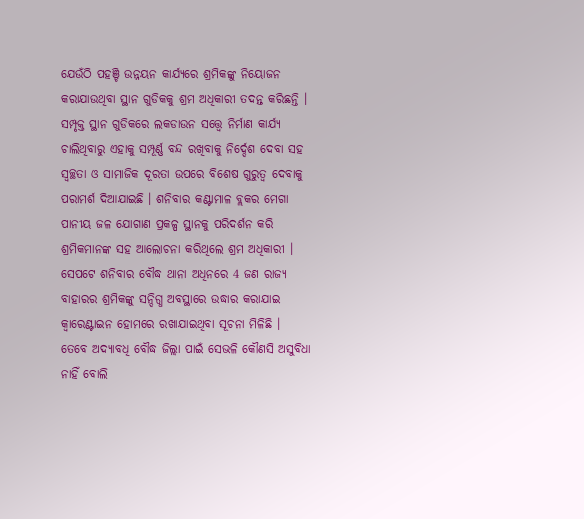ଯେଉଁଠି ପହଞ୍ଚି ଉନ୍ନୟନ କାର୍ଯ୍ୟରେ ଶ୍ରମିକଙ୍କୁ ନିୟୋଜନ କରାଯାଉଥିବା ସ୍ଥାନ ଗୁଡିକକୁ ଶ୍ରମ ଅଧିକାରୀ ତଦନ୍ତ କରିଛନ୍ତି ।
ସମ୍ପୃକ୍ତ ସ୍ଥାନ ଗୁଡିକରେ ଲକଡାଉନ ସତ୍ତ୍ବେ ନିର୍ମାଣ କାର୍ଯ୍ୟ ଚାଲିଥିବାରୁ ଏହାକୁ ସମ୍ପୂର୍ଣ୍ଣ ବନ୍ଦ ରଖିବାକୁ ନିର୍ଦ୍ଦେଶ ଦେବା ସହ ସ୍ବଚ୍ଛତା ଓ ସାମାଜିକ ଦୂରତା ଉପରେ ବିଶେଷ ଗୁରୁତ୍ବ ଦେବାକୁ ପରାମର୍ଶ ଦିଆଯାଇଛି । ଶନିବାର କଣ୍ଟାମାଳ ବ୍ଲକର ମେଗା ପାନୀୟ ଜଳ ଯୋଗାଣ ପ୍ରକଳ୍ପ ସ୍ଥାନକୁ ପରିଦର୍ଶନ କରି ଶ୍ରମିକମାନଙ୍କ ସହ ଆଲୋଚନା କରିଥିଲେ ଶ୍ରମ ଅଧିକାରୀ ।
ସେପଟେ ଶନିବାର ବୌଦ୍ଧ ଥାନା ଅଧିନରେ 4 ଜଣ ରାଜ୍ୟ ବାହାରର ଶ୍ରମିକଙ୍କୁ ସନ୍ଦିଗ୍ଧ ଅବସ୍ଥାରେ ଉଦ୍ଧାର କରାଯାଇ କ୍ବାରେଣ୍ଟାଇନ ହୋମରେ ରଖାଯାଇଥିବା ସୂଚନା ମିଳିଛି । ତେବେ ଅଦ୍ୟାବଧି ବୌଦ୍ଧ ଜିଲ୍ଲା ପାଇଁ ସେଭଳି କୌଣସି ଅସୁବିଧା ନାହିଁ ବୋଲି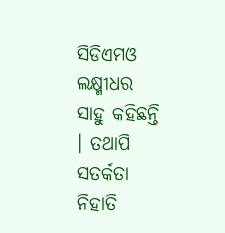ସିଡିଏମଓ ଲକ୍ଷ୍ମୀଧର ସାହୁ କହିଛନ୍ତି । ତଥାପି ସତର୍କତା ନିହାତି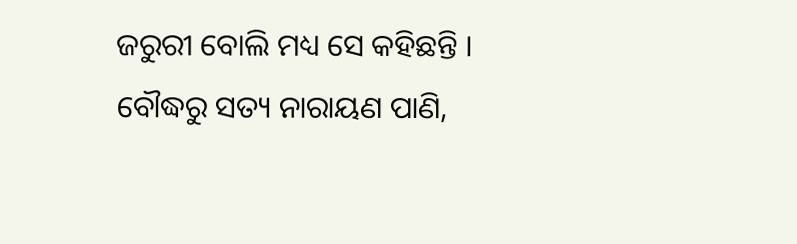ଜରୁରୀ ବୋଲି ମଧ୍ୟ ସେ କହିଛନ୍ତି ।
ବୌଦ୍ଧରୁ ସତ୍ୟ ନାରାୟଣ ପାଣି,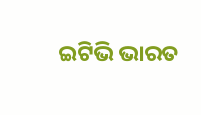ଇଟିଭି ଭାରତ